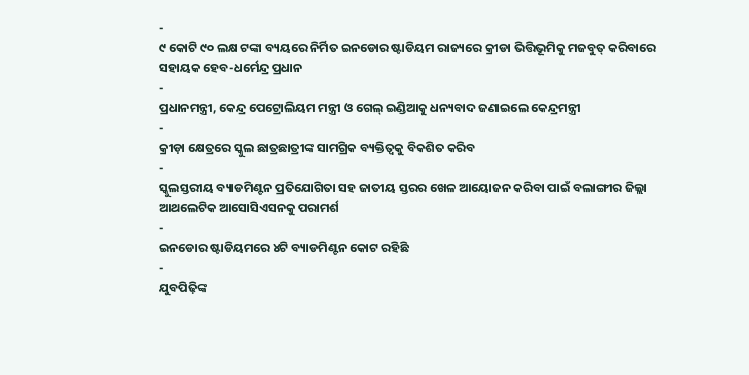-
୯ କୋଟି ୯୦ ଲକ୍ଷ ଟଙ୍କା ବ୍ୟୟରେ ନିର୍ମିତ ଇନଡୋର ଷ୍ଟାଡିୟମ ରାଜ୍ୟରେ କ୍ରୀଡା ଭିତ୍ତିଭୂମିକୁ ମଜବୁତ୍ କରିବାରେ ସହାୟକ ହେବ-ଧର୍ମେନ୍ଦ୍ର ପ୍ରଧାନ
-
ପ୍ରଧାନମନ୍ତ୍ରୀ, କେନ୍ଦ୍ର ପେଟ୍ରୋଲିୟମ ମନ୍ତ୍ରୀ ଓ ଗେଲ୍ ଇଣ୍ଡିଆକୁ ଧନ୍ୟବାଦ ଜଣାଇଲେ କେନ୍ଦ୍ରମନ୍ତ୍ରୀ
-
କ୍ରୀଡ଼ା କ୍ଷେତ୍ରରେ ସ୍କୁଲ ଛାତ୍ରଛାତ୍ରୀଙ୍କ ସାମଗ୍ରିକ ବ୍ୟକ୍ତିତ୍ୱକୁ ବିକଶିତ କରିବ
-
ସ୍କୁଲସ୍ତରୀୟ ବ୍ୟାଡମିଣ୍ଟନ ପ୍ରତିଯୋଗିତା ସହ ଜାତୀୟ ସ୍ତରର ଖେଳ ଆୟୋଜନ କରିବା ପାଇଁ ବଲାଙ୍ଗୀର ଜିଲ୍ଲା ଆଥଲେଟିକ ଆସୋସିଏସନକୁ ପରାମର୍ଶ
-
ଇନଡୋର ଷ୍ଟାଡିୟମରେ ୪ଟି ବ୍ୟାଡମିଣ୍ଟନ କୋଟ ରହିଛି
-
ଯୁବପିଢ଼ିଙ୍କ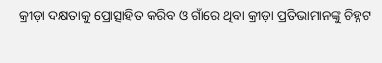କ୍ରୀଡ଼ା ଦକ୍ଷତାକୁ ପ୍ରୋତ୍ସାହିତ କରିବ ଓ ଗାଁରେ ଥିବା କ୍ରୀଡ଼ା ପ୍ରତିଭାମାନଙ୍କୁ ଚିହ୍ନଟ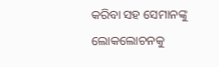କରିବା ସହ ସେମାନଙ୍କୁ ଲୋକଲୋଚନକୁ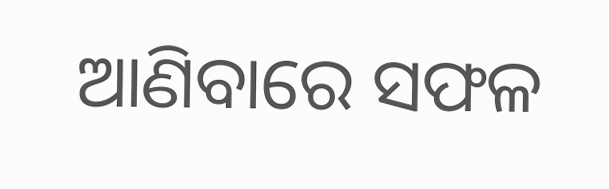ଆଣିବାରେ ସଫଳ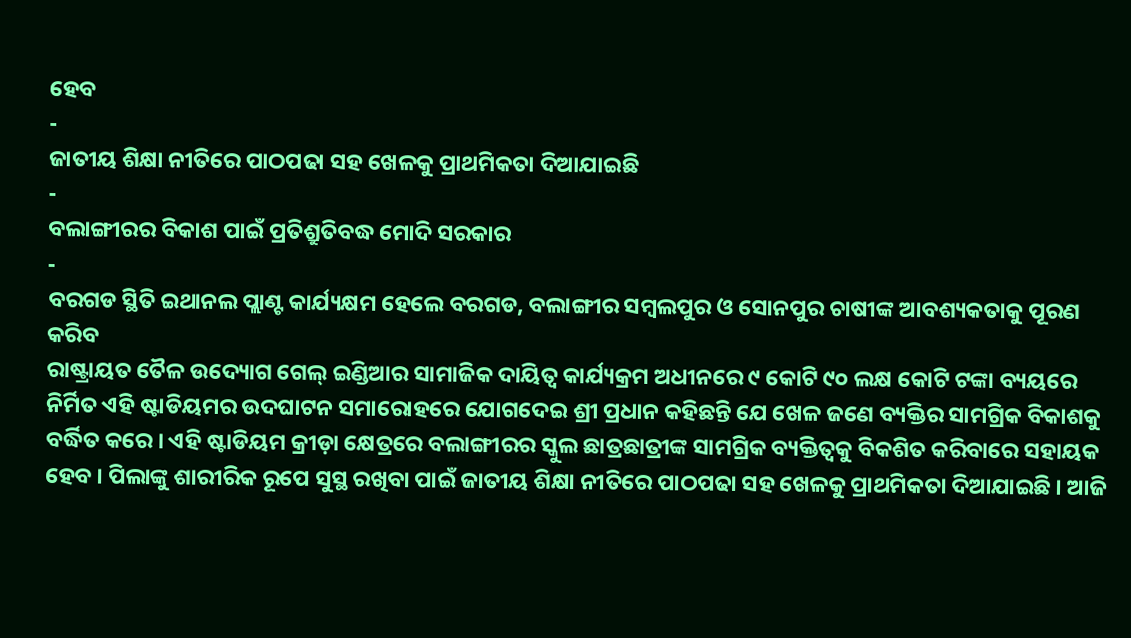ହେବ
-
ଜାତୀୟ ଶିକ୍ଷା ନୀତିରେ ପାଠପଢା ସହ ଖେଳକୁ ପ୍ରାଥମିକତା ଦିଆଯାଇଛି
-
ବଲାଙ୍ଗୀରର ବିକାଶ ପାଇଁ ପ୍ରତିଶ୍ରୁତିବଦ୍ଧ ମୋଦି ସରକାର
-
ବରଗଡ ସ୍ଥିତି ଇଥାନଲ ପ୍ଲାଣ୍ଟ କାର୍ଯ୍ୟକ୍ଷମ ହେଲେ ବରଗଡ, ବଲାଙ୍ଗୀର ସମ୍ବଲପୁର ଓ ସୋନପୁର ଚାଷୀଙ୍କ ଆବଶ୍ୟକତାକୁ ପୂରଣ କରିବ
ରାଷ୍ଟ୍ରାୟତ ତୈଳ ଉଦ୍ୟୋଗ ଗେଲ୍ ଇଣ୍ଡିଆର ସାମାଜିକ ଦାୟିତ୍ୱ କାର୍ଯ୍ୟକ୍ରମ ଅଧୀନରେ ୯ କୋଟି ୯୦ ଲକ୍ଷ କୋଟି ଟଙ୍କା ବ୍ୟୟରେ ନିର୍ମିତ ଏହି ଷ୍ଟାଡିୟମର ଉଦଘାଟନ ସମାରୋହରେ ଯୋଗଦେଇ ଶ୍ରୀ ପ୍ରଧାନ କହିଛନ୍ତି ଯେ ଖେଳ ଜଣେ ବ୍ୟକ୍ତିର ସାମଗ୍ରିକ ବିକାଶକୁ ବର୍ଦ୍ଧିତ କରେ । ଏହି ଷ୍ଟାଡିୟମ କ୍ରୀଡ଼ା କ୍ଷେତ୍ରରେ ବଲାଙ୍ଗୀରର ସ୍କୁଲ ଛାତ୍ରଛାତ୍ରୀଙ୍କ ସାମଗ୍ରିକ ବ୍ୟକ୍ତିତ୍ୱକୁ ବିକଶିତ କରିବାରେ ସହାୟକ ହେବ । ପିଲାଙ୍କୁ ଶାରୀରିକ ରୂପେ ସୁସ୍ଥ ରଖିବା ପାଇଁ ଜାତୀୟ ଶିକ୍ଷା ନୀତିରେ ପାଠପଢା ସହ ଖେଳକୁ ପ୍ରାଥମିକତା ଦିଆଯାଇଛି । ଆଜି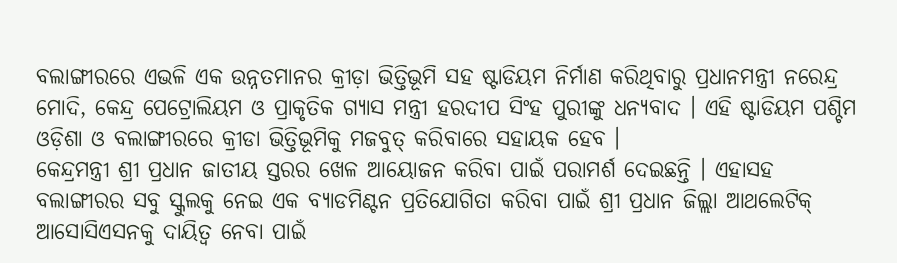ବଲାଙ୍ଗୀରରେ ଏଭଳି ଏକ ଉନ୍ନତମାନର କ୍ରୀଡ଼ା ଭିତ୍ତିଭୂମି ସହ ଷ୍ଟାଡିୟମ ନିର୍ମାଣ କରିଥିବାରୁ ପ୍ରଧାନମନ୍ତ୍ରୀ ନରେନ୍ଦ୍ର ମୋଦି, କେନ୍ଦ୍ର ପେଟ୍ରୋଲିୟମ ଓ ପ୍ରାକୃତିକ ଗ୍ୟାସ ମନ୍ତ୍ରୀ ହରଦୀପ ସିଂହ ପୁରୀଙ୍କୁ ଧନ୍ୟବାଦ । ଏହି ଷ୍ଟାଡିୟମ ପଶ୍ଚିମ ଓଡ଼ିଶା ଓ ବଲାଙ୍ଗୀରରେ କ୍ରୀଡା ଭିତ୍ତିଭୂମିକୁ ମଜବୁତ୍ କରିବାରେ ସହାୟକ ହେବ ।
କେନ୍ଦ୍ରମନ୍ତ୍ରୀ ଶ୍ରୀ ପ୍ରଧାନ ଜାତୀୟ ସ୍ତରର ଖେଳ ଆୟୋଜନ କରିବା ପାଇଁ ପରାମର୍ଶ ଦେଇଛନ୍ତି । ଏହାସହ ବଲାଙ୍ଗୀରର ସବୁ ସ୍କୁଲକୁ ନେଇ ଏକ ବ୍ୟାଡମିଣ୍ଟନ ପ୍ରତିଯୋଗିତା କରିବା ପାଇଁ ଶ୍ରୀ ପ୍ରଧାନ ଜିଲ୍ଲା ଆଥଲେଟିକ୍ ଆସୋସିଏସନକୁ ଦାୟିତ୍ୱ ନେବା ପାଇଁ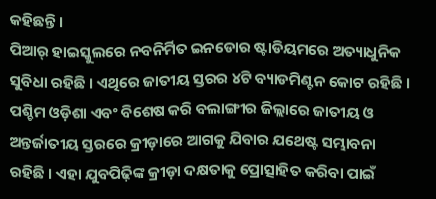କହିଛନ୍ତି ।
ପିଆର୍ ହାଇସ୍କୁଲରେ ନବନିର୍ମିତ ଇନଡୋର ଷ୍ଟାଡିୟମରେ ଅତ୍ୟାଧୁନିକ ସୁବିଧା ରହିଛି । ଏଥିରେ ଜାତୀୟ ସ୍ତରର ୪ଟି ବ୍ୟାଡମିଣ୍ଟନ କୋଟ ରହିଛି । ପଶ୍ଚିମ ଓଡ଼ିଶା ଏବଂ ବିଶେଷ କରି ବଲାଙ୍ଗୀର ଜିଲ୍ଲାରେ ଜାତୀୟ ଓ ଅନ୍ତର୍ଜାତୀୟ ସ୍ତରରେ କ୍ରୀଡ଼ାରେ ଆଗକୁ ଯିବାର ଯଥେଷ୍ଟ ସମ୍ଭାବନା ରହିଛି । ଏହା ଯୁବପିଢ଼ିଙ୍କ କ୍ରୀଡ଼ା ଦକ୍ଷତାକୁ ପ୍ରୋତ୍ସାହିତ କରିବା ପାଇଁ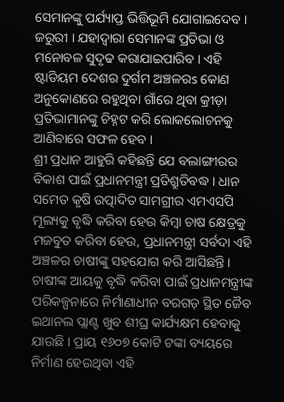ସେମାନଙ୍କୁ ପର୍ଯ୍ୟାପ୍ତ ଭିତ୍ତିଭୂମି ଯୋଗାଇଦେବ । ଜରୁରୀ । ଯହାଦ୍ୱାରା ସେମାନଙ୍କ ପ୍ରତିଭା ଓ ମନୋବଳ ସୁଦୃଢ କରାଯାଇପାରିବ । ଏହି ଷ୍ଟାଡିୟମ ଦେଶର ଦୁର୍ଗମ ଅଞ୍ଚଳରs କୋଣ ଅନୁକୋଣରେ ରହୁଥିବା ଗାଁରେ ଥିବା କ୍ରୀଡ଼ା ପ୍ରତିଭାମାନଙ୍କୁ ଚିହ୍ନଟ କରି ଲୋକଲୋଚନକୁ ଆଣିବାରେ ସଫଳ ହେବ ।
ଶ୍ରୀ ପ୍ରଧାନ ଆହୁରି କହିଛନ୍ତି ଯେ ବଲାଙ୍ଗୀରର ବିକାଶ ପାଇଁ ପ୍ରଧାନମନ୍ତ୍ରୀ ପ୍ରତିଶ୍ରୁତିବଦ୍ଧ । ଧାନ ସମେତ କୃଷି ଉତ୍ପାଦିତ ସାମଗ୍ରୀର ଏମଏସପି ମୂଲ୍ୟକୁ ବୃଦ୍ଧି କରିବା ହେଉ କିମ୍ବା ଚାଷ କ୍ଷେତ୍ରକୁ ମଜବୁତ କରିବା ହେଉ, ପ୍ରଧାନମନ୍ତ୍ରୀ ସର୍ବଦା ଏହି ଅଞ୍ଚଳର ଚାଷୀଙ୍କୁ ସହଯୋଗ କରି ଆସିଛନ୍ତି । ଚାଷୀଙ୍କ ଆୟକୁ ବୃଦ୍ଧି କରିବା ପାଇଁ ପ୍ରଧାନମନ୍ତ୍ରୀଙ୍କ ପରିକଳ୍ପନାରେ ନିର୍ମାଣାଧୀନ ବରଗଡ଼ ସ୍ଥିତ ଜୈବ ଇଥାନଲ ପ୍ଲାଣ୍ଟ ଖୁବ ଶୀଘ୍ର କାର୍ଯ୍ୟକ୍ଷମ ହେବାକୁ ଯାଉଛି । ପ୍ରାୟ ୧୬୦୭ କୋଟି ଟଙ୍କା ବ୍ୟୟରେ ନିର୍ମାଣ ହେଉଥିବା ଏହି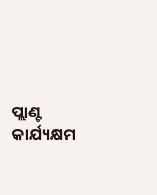ପ୍ଲାଣ୍ଟ କାର୍ଯ୍ୟକ୍ଷମ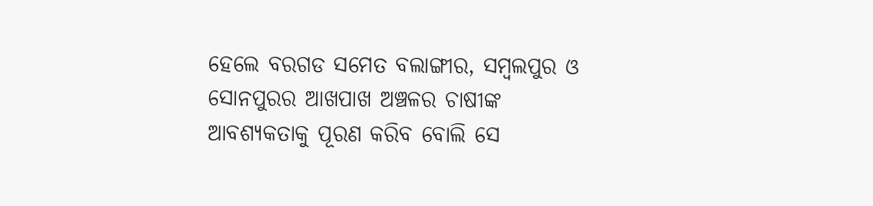ହେଲେ ବରଗଡ ସମେତ ବଲାଙ୍ଗୀର, ସମ୍ବଲପୁର ଓ ସୋନପୁରର ଆଖପାଖ ଅଞ୍ଚଳର ଚାଷୀଙ୍କ ଆବଶ୍ୟକତାକୁ ପୂରଣ କରିବ ବୋଲି ସେ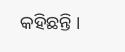କହିଛନ୍ତି ।